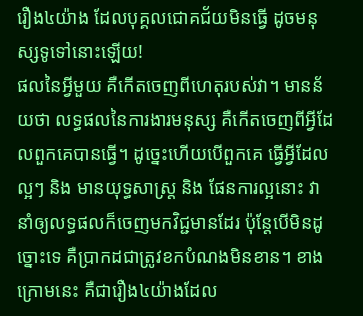រឿង៤យ៉ាង ដែលបុគ្គលជោគជ័យមិនធ្វើ ដូចមនុស្សទូទៅនោះឡើយ!
ផលនៃអ្វីមួយ គឺកើតចេញពីហេតុរបស់វា។ មានន័យថា លទ្ធផលនៃការងារមនុស្ស គឺកើតចេញពីអ្វីដែលពួកគេបានធ្វើ។ ដូច្នេះហើយបើពួកគេ ធ្វើអ្វីដែលល្អៗ និង មានយុទ្ធសាស្ត្រ និង ផែនការល្អនោះ វានាំឲ្យលទ្ធផលក៏ចេញមកវិជ្ជមានដែរ ប៉ុន្តែបើមិនដូច្នោះទេ គឺប្រាកដជាត្រូវខកបំណងមិនខាន។ ខាងក្រោមនេះ គឺជារឿង៤យ៉ាងដែល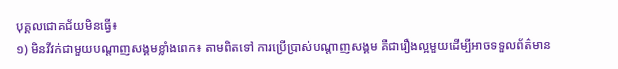បុគ្គលជោគជ័យមិនធ្វើ៖
១) មិនវីវក់ជាមួយបណ្ដាញសង្គមខ្លាំងពេក៖ តាមពិតទៅ ការប្រើប្រាស់បណ្ដាញសង្គម គឺជារឿងល្អមួយដើម្បីអាចទទួលព័ត៌មាន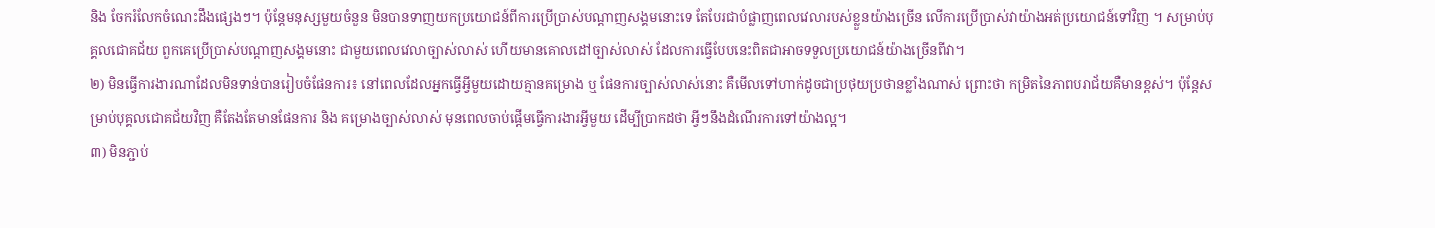និង ចែករំលែកចំណេះដឹងផ្សេងៗ។ ប៉ុន្តែមនុស្សមួយចំនួន មិនបានទាញយកប្រយោជន៍ពីការប្រើប្រាស់បណ្ដាញសង្គមនោះទេ តែបែរជាបំផ្លាញពេលវេលារបស់ខ្លួនយ៉ាងច្រើន លើការប្រើប្រាស់វាយ៉ាងអត់ប្រយោជន៍ទៅវិញ ។ សម្រាប់បុគ្គលជោគជ័យ ពួកគេប្រើប្រាស់បណ្ដាញសង្គមនោះ ជាមួយពេលវេលាច្បាស់លាស់ ហើយមានគោលដៅច្បាស់លាស់ ដែលការធ្វើបែបនេះពិតជាអាចទទួលប្រយោជន៍យ៉ាងច្រើនពីវា។
២) មិនធ្វើការងារណាដែលមិនទាន់បានរៀបចំផែនការ៖ នៅពេលដែលអ្នកធ្វើអ្វីមួយដោយគ្មានគម្រោង ឬ ផែនការច្បាស់លាស់នោះ គឺមើលទៅហាក់ដូចជាប្រថុយប្រថានខ្លាំងណាស់ ព្រោះថា កម្រិតនៃភាពបរាជ័យគឺមានខ្ពស់។ ប៉ុន្តែសម្រាប់បុគ្គលជោគជ័យវិញ គឺតែងតែមានផែនការ និង គម្រោងច្បាស់លាស់ មុនពេលចាប់ផ្ដើមធ្វើការងារអ្វីមួយ ដើម្បីប្រាកដថា អ្វីៗនឹងដំណើរការទៅយ៉ាងល្អ។
៣) មិនភ្ជាប់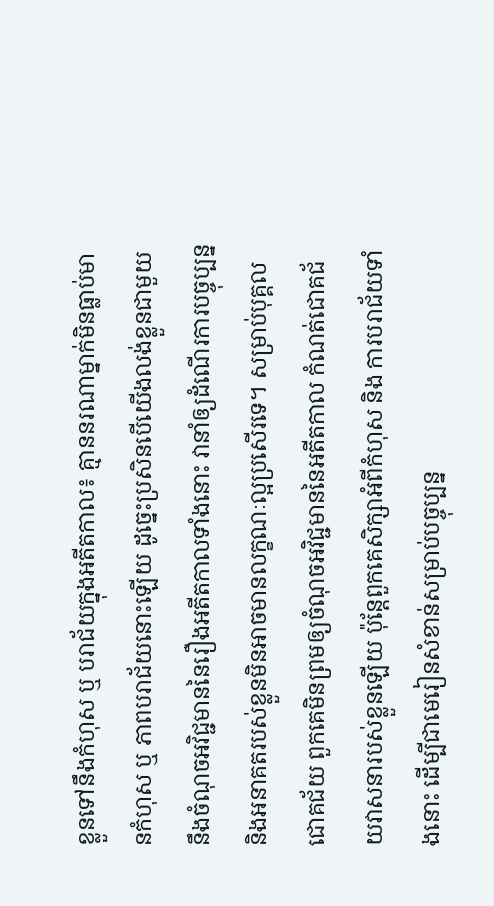ខ្លួនទៅនឹងកំហុស ឬ បរាជ័យក្នុងអតីតកាល៖ គ្មាននរណាម្នាក់មិនធ្លាប់មានកំហុស ឬ ភាពបរាជ័យនោះឡើយ ដូច្នេះប្រសិនបើយើងលង់ខ្លួនជាមួយនឹងចំណុចអវិជ្ជមាននៃរឿងអតីតកាលទាំងនោះ វានាំឲ្យដំណើរការបច្ចុប្បន្ន និងអនាគតរបស់ខ្លួនមិនអាចមានលក្ខណៈល្អប្រសើរទេ។ សម្រាប់បុគ្គលជោគជ័យ ពួកគេមិនព្រមឲ្យចំណុចអវិជ្ជមាននៃអតីតកាល កំណត់ជោគជ័យវាសនារបស់ខ្លួនឡើយ ប៉ុន្តែពួកគេសិក្សាអំពីកំហុស និង ការបរាជ័យទាំងនោះ ដើម្បីជាមេរៀនសំខាន់សម្រាប់បច្ចុប្បន្ន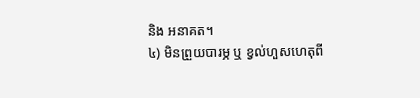និង អនាគត។
៤) មិនព្រួយបារម្ភ ឬ ខ្វល់ហួសហេតុពី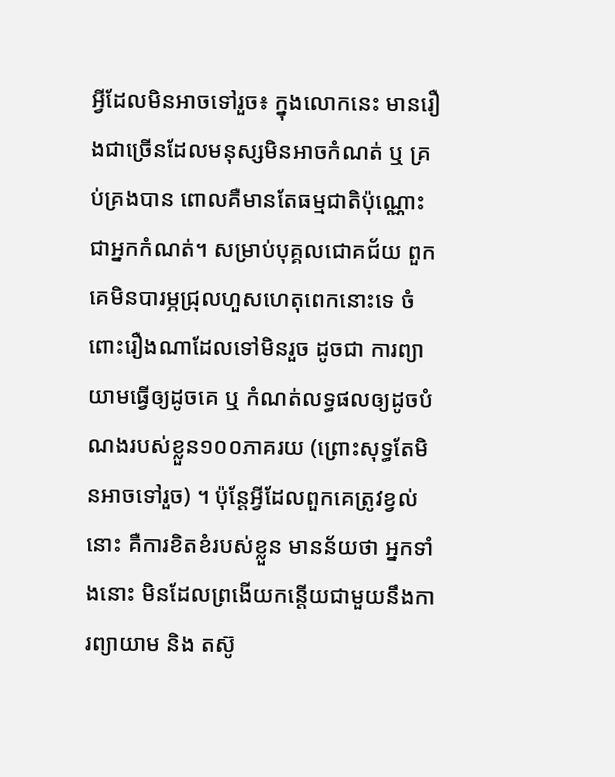អ្វីដែលមិនអាចទៅរួច៖ ក្នុងលោកនេះ មានរឿងជាច្រើនដែលមនុស្សមិនអាចកំណត់ ឬ គ្រប់គ្រងបាន ពោលគឺមានតែធម្មជាតិប៉ុណ្ណោះជាអ្នកកំណត់។ សម្រាប់បុគ្គលជោគជ័យ ពួកគេមិនបារម្ភជ្រុលហួសហេតុពេកនោះទេ ចំពោះរឿងណាដែលទៅមិនរួច ដូចជា ការព្យាយាមធ្វើឲ្យដូចគេ ឬ កំណត់លទ្ធផលឲ្យដូចបំណងរបស់ខ្លួន១០០ភាគរយ (ព្រោះសុទ្ធតែមិនអាចទៅរួច) ។ ប៉ុន្តែអ្វីដែលពួកគេត្រូវខ្វល់នោះ គឺការខិតខំរបស់ខ្លួន មានន័យថា អ្នកទាំងនោះ មិនដែលព្រងើយកន្តើយជាមួយនឹងការព្យាយាម និង តស៊ូ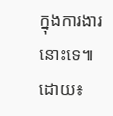ក្នុងការងារនោះទេ៕
ដោយ៖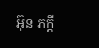អ៊ុន ភក្តី